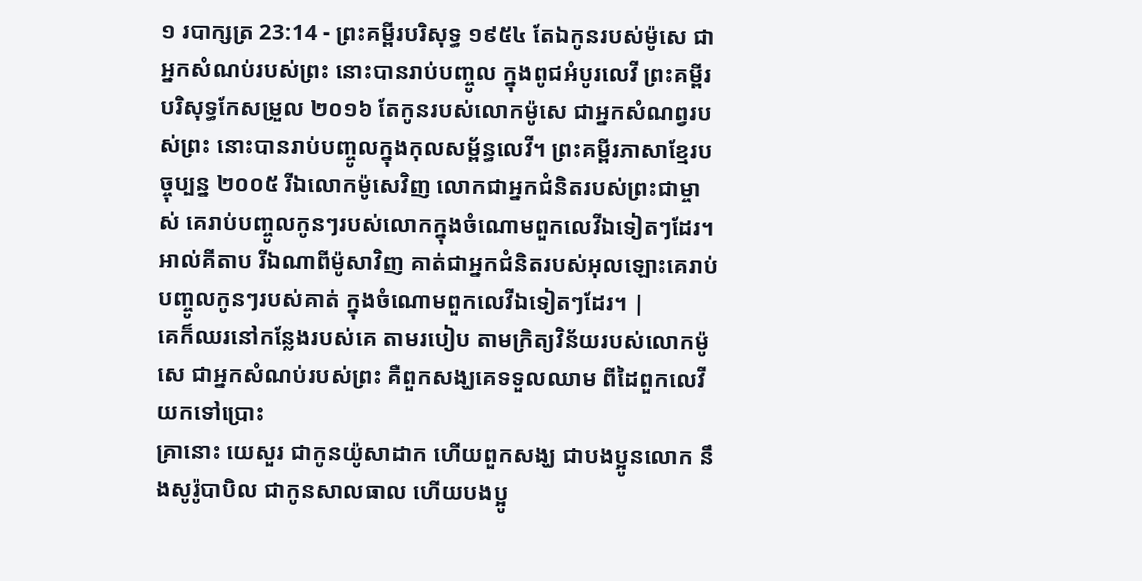១ របាក្សត្រ 23:14 - ព្រះគម្ពីរបរិសុទ្ធ ១៩៥៤ តែឯកូនរបស់ម៉ូសេ ជាអ្នកសំណប់របស់ព្រះ នោះបានរាប់បញ្ចូល ក្នុងពូជអំបូរលេវី ព្រះគម្ពីរបរិសុទ្ធកែសម្រួល ២០១៦ តែកូនរបស់លោកម៉ូសេ ជាអ្នកសំណព្វរបស់ព្រះ នោះបានរាប់បញ្ចូលក្នុងកុលសម្ព័ន្ធលេវី។ ព្រះគម្ពីរភាសាខ្មែរបច្ចុប្បន្ន ២០០៥ រីឯលោកម៉ូសេវិញ លោកជាអ្នកជំនិតរបស់ព្រះជាម្ចាស់ គេរាប់បញ្ចូលកូនៗរបស់លោកក្នុងចំណោមពួកលេវីឯទៀតៗដែរ។ អាល់គីតាប រីឯណាពីម៉ូសាវិញ គាត់ជាអ្នកជំនិតរបស់អុលឡោះគេរាប់បញ្ចូលកូនៗរបស់គាត់ ក្នុងចំណោមពួកលេវីឯទៀតៗដែរ។ |
គេក៏ឈរនៅកន្លែងរបស់គេ តាមរបៀប តាមក្រិត្យវិន័យរបស់លោកម៉ូសេ ជាអ្នកសំណប់របស់ព្រះ គឺពួកសង្ឃគេទទួលឈាម ពីដៃពួកលេវីយកទៅប្រោះ
គ្រានោះ យេសួរ ជាកូនយ៉ូសាដាក ហើយពួកសង្ឃ ជាបងប្អូនលោក នឹងសូរ៉ូបាបិល ជាកូនសាលធាល ហើយបងប្អូ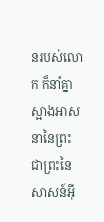នរបស់លោក ក៏នាំគ្នាស្អាងអាសនានៃព្រះ ជាព្រះនៃសាសន៍អ៊ី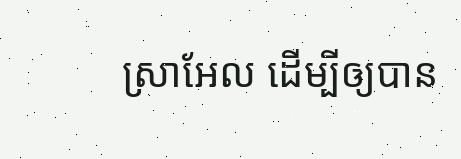ស្រាអែល ដើម្បីឲ្យបាន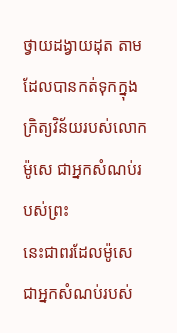ថ្វាយដង្វាយដុត តាមដែលបានកត់ទុកក្នុងក្រិត្យវិន័យរបស់លោកម៉ូសេ ជាអ្នកសំណប់របស់ព្រះ
នេះជាពរដែលម៉ូសេ ជាអ្នកសំណប់របស់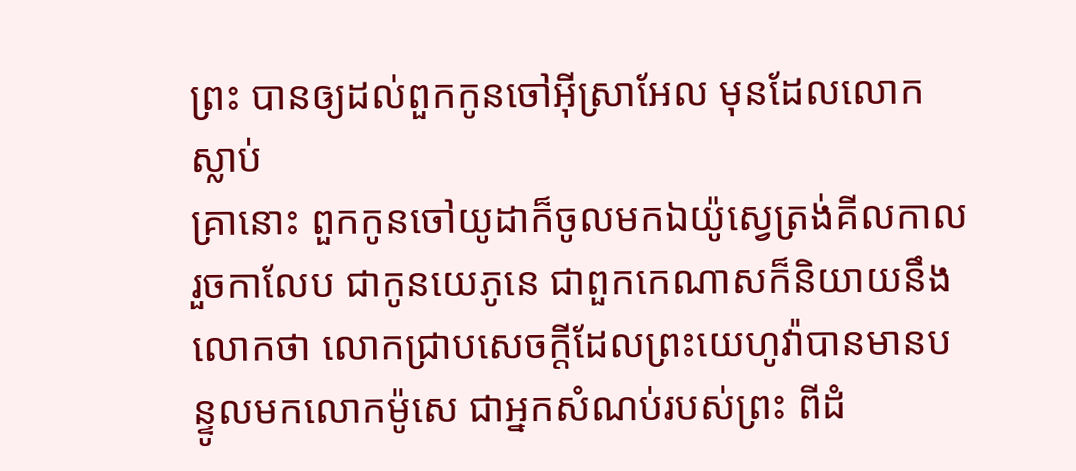ព្រះ បានឲ្យដល់ពួកកូនចៅអ៊ីស្រាអែល មុនដែលលោកស្លាប់
គ្រានោះ ពួកកូនចៅយូដាក៏ចូលមកឯយ៉ូស្វេត្រង់គីលកាល រួចកាលែប ជាកូនយេភូនេ ជាពួកកេណាសក៏និយាយនឹងលោកថា លោកជ្រាបសេចក្ដីដែលព្រះយេហូវ៉ាបានមានបន្ទូលមកលោកម៉ូសេ ជាអ្នកសំណប់របស់ព្រះ ពីដំ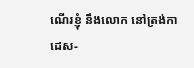ណើរខ្ញុំ នឹងលោក នៅត្រង់កាដេស-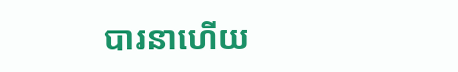បារនាហើយ